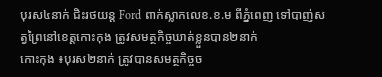បុរស៤នាក់ ជិះរថយន្ត Ford ពាក់ស្លាកលេខ.ខ.ម ពីភ្នំពេញ ទៅបាញ់សត្វព្រៃនៅខេត្តកោះកុង ត្រូវសមត្ថកិច្ចឃាត់ខ្លួនបាន២នាក់
កោះកុង ៖បុរស២នាក់ ត្រូវបានសមត្ថកិច្ចច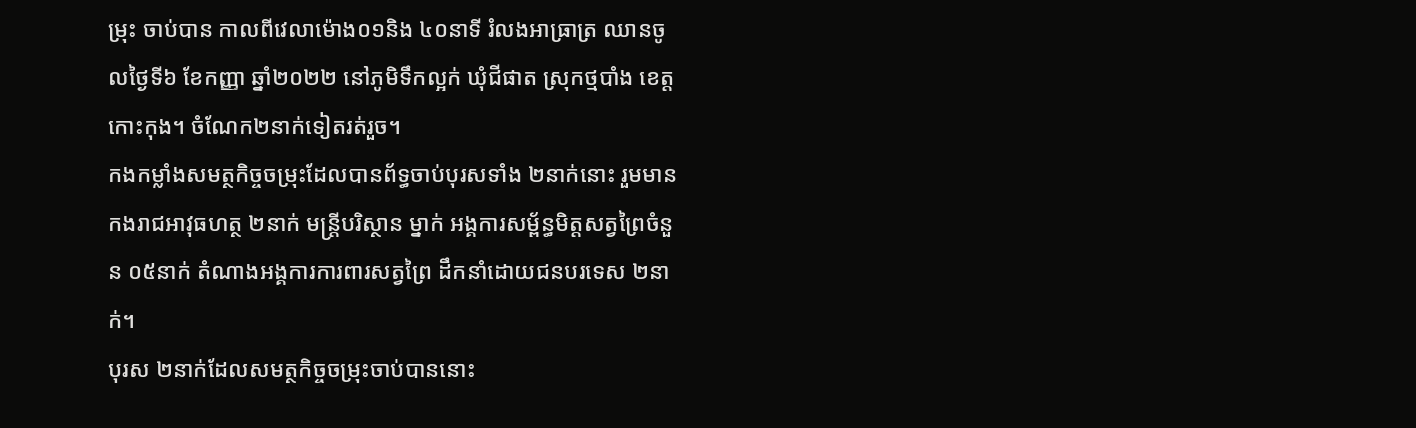ម្រុះ ចាប់បាន កាលពីវេលាម៉ោង០១និង ៤០នាទី រំលងអាធ្រាត្រ ឈានចូលថ្ងៃទី៦ ខែកញ្ញា ឆ្នាំ២០២២ នៅភូមិទឹកល្អក់ ឃុំជីផាត ស្រុកថ្មបាំង ខេត្តកោះកុង។ ចំណែក២នាក់ទៀតរត់រួច។
កងកម្លាំងសមត្ថកិច្ចចម្រុះដែលបានព័ទ្ធចាប់បុរសទាំង ២នាក់នោះ រួមមាន កងរាជអាវុធហត្ថ ២នាក់ មន្ត្រីបរិស្ថាន ម្នាក់ អង្គការសម្ព័ន្ធមិត្តសត្វព្រៃចំនួន ០៥នាក់ តំណាងអង្គការការពារសត្វព្រៃ ដឹកនាំដោយជនបរទេស ២នាក់។
បុរស ២នាក់ដែលសមត្ថកិច្ចចម្រុះចាប់បាននោះ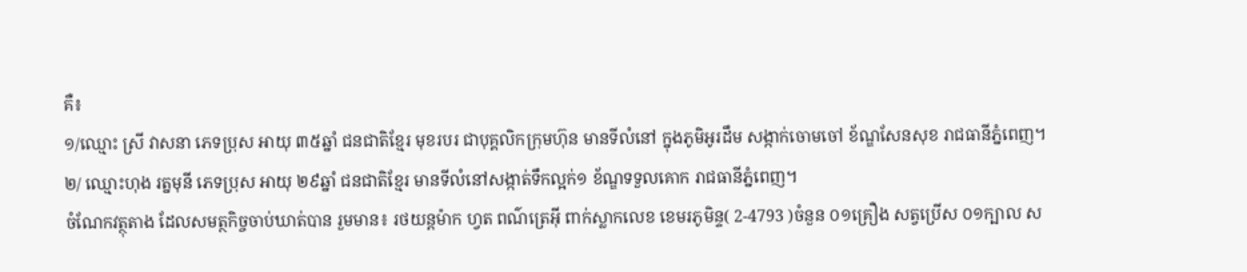គឺ៖
១/ឈ្មោះ ស្រី វាសនា ភេទប្រុស អាយុ ៣៥ឆ្នាំ ជនជាតិខ្មែរ មុខរបរ ជាបុគ្គលិកក្រុមហ៊ុន មានទីលំនៅ ក្នុងភូមិអូរដឹម សង្កាក់ចោមចៅ ខ័ណ្ឌសែនសុខ រាជធានីភ្នំពេញ។
២/ ឈ្មោះហុង រត្នមុនី ភេទប្រុស អាយុ ២៩ឆ្នាំ ជនជាតិខ្មែរ មានទីលំនៅសង្កាត់ទឹកល្អក់១ ខ័ណ្ឌទទួលគោក រាជធានីភ្នំពេញ។
ចំណែកវត្ថុតាង ដែលសមត្ថកិច្ចចាប់ឃាត់បាន រួមមាន៖ រថយន្តម៉ាក ហ្វត ពណ៌ត្រេអ៊ី ពាក់ស្លាកលេខ ខេមរភូមិន្ទ( 2-4793 )ចំនួន ០១គ្រឿង សត្វប្រើស ០១ក្បាល ស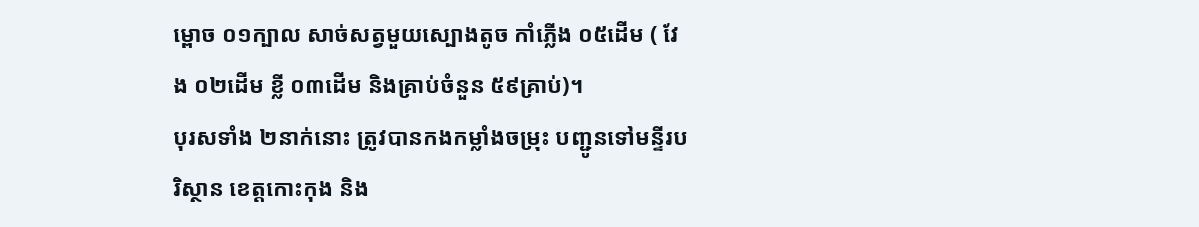ម្ពោច ០១ក្បាល សាច់សត្វមួយស្បោងតូច កាំភ្លើង ០៥ដើម ( វែង ០២ដើម ខ្លី ០៣ដើម និងគ្រាប់ចំនួន ៥៩គ្រាប់)។
បុរសទាំង ២នាក់នោះ ត្រូវបានកងកម្លាំងចម្រុះ បញ្ជូនទៅមន្ទីរបរិស្ថាន ខេត្តកោះកុង និង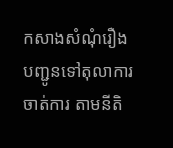កសាងសំណុំរឿង បញ្ជូនទៅតុលាការ ចាត់ការ តាមនីតិ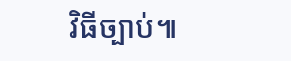វិធីច្បាប់៕